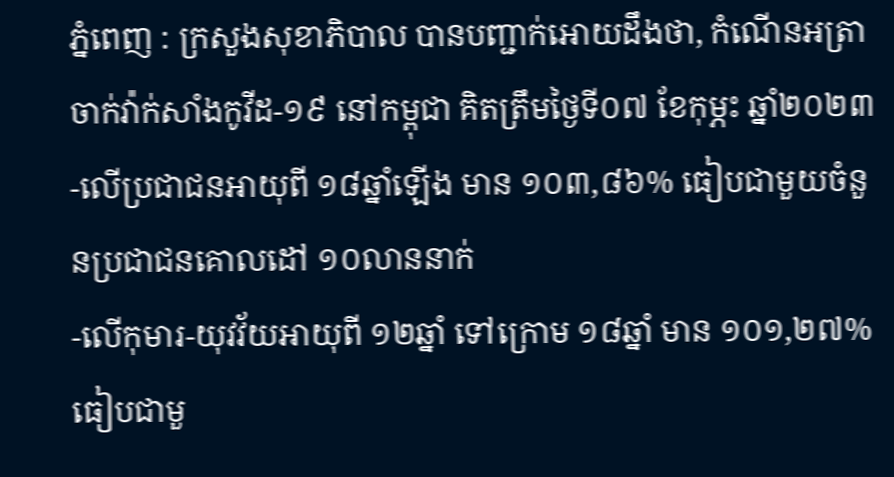ភ្នំពេញ : ក្រសួងសុខាភិបាល បានបញ្ជាក់អោយដឹងថា, កំណេីនអត្រាចាក់វ៉ាក់សាំងកូវីដ-១៩ នៅកម្ពុជា គិតត្រឹមថ្ងៃទី០៧ ខែកុម្ភះ ឆ្នាំ២០២៣
-លើប្រជាជនអាយុពី ១៨ឆ្នាំឡើង មាន ១០៣,៨៦% ធៀបជាមួយចំនួនប្រជាជនគោលដៅ ១០លាននាក់
-លើកុមារ-យុវវ័យអាយុពី ១២ឆ្នាំ ទៅក្រោម ១៨ឆ្នាំ មាន ១០១,២៧% ធៀបជាមួ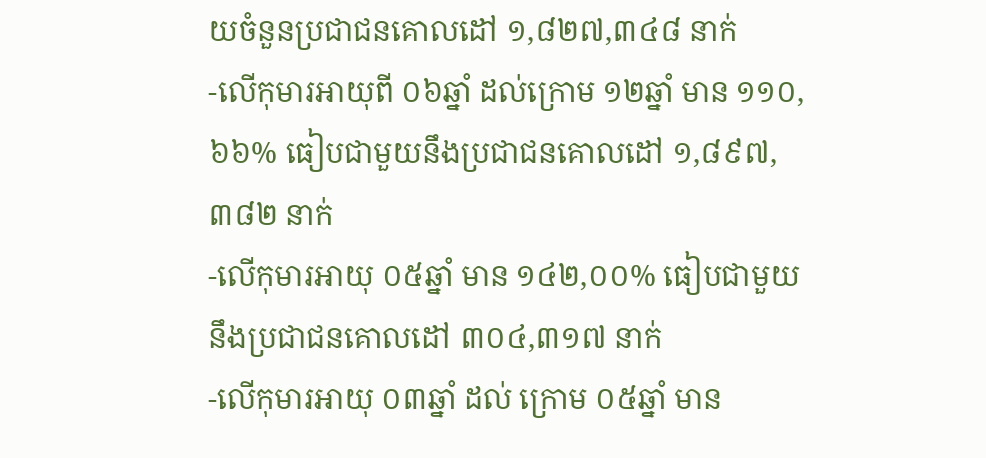យចំនួនប្រជាជនគោលដៅ ១,៨២៧,៣៤៨ នាក់
-លើកុមារអាយុពី ០៦ឆ្នាំ ដល់ក្រោម ១២ឆ្នាំ មាន ១១០,៦៦% ធៀបជាមួយនឹងប្រជាជនគោលដៅ ១,៨៩៧, ៣៨២ នាក់
-លើកុមារអាយុ ០៥ឆ្នាំ មាន ១៤២,០០% ធៀបជាមួយនឹងប្រជាជនគោលដៅ ៣០៤,៣១៧ នាក់
-លើកុមារអាយុ ០៣ឆ្នាំ ដល់ ក្រោម ០៥ឆ្នាំ មាន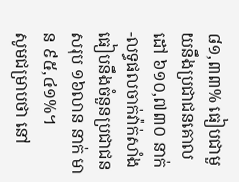៨១,៣៣% ធៀបជាមួយនឹងប្រជាជនគោលដៅ ៦១០,៧៣០ នាក់
-លទ្ធផលចាក់វ៉ាក់សាំងធៀបនឹងចំនួនប្រជាជនសរុប ១៦លាន នាក់ មាន ៩៥,៤១%។
សូមជម្រាបថា នៅ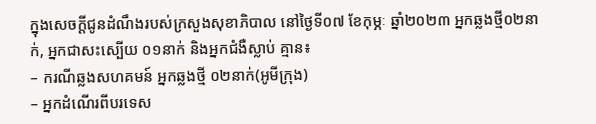ក្នុងសេចក្ដីជូនដំណឹងរបស់ក្រសួងសុខាភិបាល នៅថ្ងៃទី០៧ ខែកុម្ភៈ ឆ្នាំ២០២៣ អ្នកឆ្លងថ្មី០២នាក់, អ្នកជាសះស្បើយ ០១នាក់ និងអ្នកជំងឺស្លាប់ គ្មាន៖
– ករណីឆ្លងសហគមន៍ អ្នកឆ្លងថ្មី ០២នាក់(អូមីក្រុង)
– អ្នកដំណើរពីបរទេស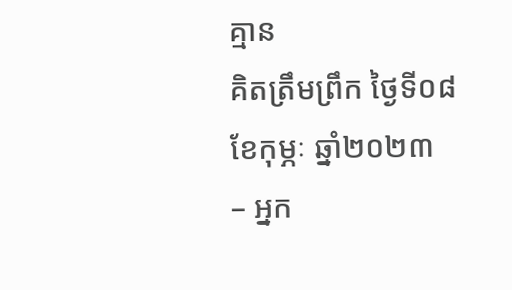គ្មាន
គិតត្រឹមព្រឹក ថ្ងៃទី០៨ ខែកុម្ភៈ ឆ្នាំ២០២៣
– អ្នក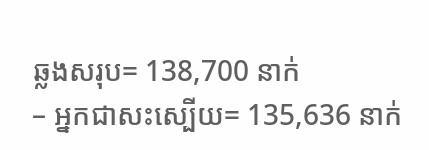ឆ្លងសរុប= 138,700 នាក់
– អ្នកជាសះស្បើយ= 135,636 នាក់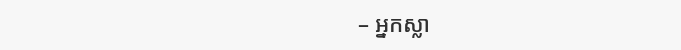– អ្នកស្លា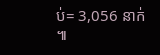ប់= 3,056 នាក់ ៕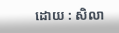ដោយ : សិលា